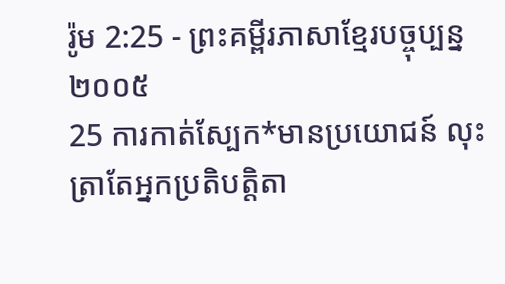រ៉ូម 2:25 - ព្រះគម្ពីរភាសាខ្មែរបច្ចុប្បន្ន ២០០៥
25 ការកាត់ស្បែក*មានប្រយោជន៍ លុះត្រាតែអ្នកប្រតិបត្តិតា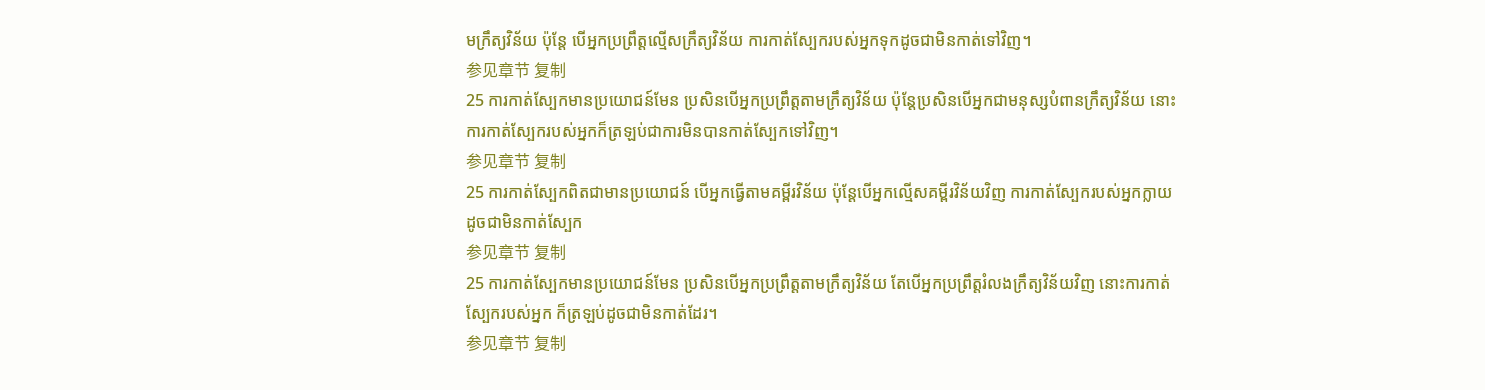មក្រឹត្យវិន័យ ប៉ុន្តែ បើអ្នកប្រព្រឹត្តល្មើសក្រឹត្យវិន័យ ការកាត់ស្បែករបស់អ្នកទុកដូចជាមិនកាត់ទៅវិញ។
参见章节 复制
25 ការកាត់ស្បែកមានប្រយោជន៍មែន ប្រសិនបើអ្នកប្រព្រឹត្តតាមក្រឹត្យវិន័យ ប៉ុន្តែប្រសិនបើអ្នកជាមនុស្សបំពានក្រឹត្យវិន័យ នោះការកាត់ស្បែករបស់អ្នកក៏ត្រឡប់ជាការមិនបានកាត់ស្បែកទៅវិញ។
参见章节 复制
25 ការកាត់ស្បែកពិតជាមានប្រយោជន៍ បើអ្នកធ្វើតាមគម្ពីរវិន័យ ប៉ុន្ដែបើអ្នកល្មើសគម្ពីរវិន័យវិញ ការកាត់ស្បែករបស់អ្នកក្លាយដូចជាមិនកាត់ស្បែក
参见章节 复制
25 ការកាត់ស្បែកមានប្រយោជន៍មែន ប្រសិនបើអ្នកប្រព្រឹត្តតាមក្រឹត្យវិន័យ តែបើអ្នកប្រព្រឹត្តរំលងក្រឹត្យវិន័យវិញ នោះការកាត់ស្បែករបស់អ្នក ក៏ត្រឡប់ដូចជាមិនកាត់ដែរ។
参见章节 复制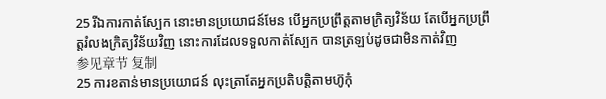25 រីឯការកាត់ស្បែក នោះមានប្រយោជន៍មែន បើអ្នកប្រព្រឹត្តតាមក្រិត្យវិន័យ តែបើអ្នកប្រព្រឹត្តរំលងក្រិត្យវិន័យវិញ នោះការដែលទទួលកាត់ស្បែក បានត្រឡប់ដូចជាមិនកាត់វិញ
参见章节 复制
25 ការខតាន់មានប្រយោជន៍ លុះត្រាតែអ្នកប្រតិបត្ដិតាមហ៊ូកុំ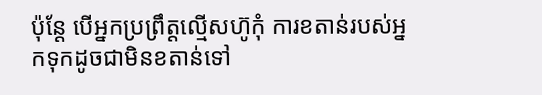ប៉ុន្ដែ បើអ្នកប្រព្រឹត្ដល្មើសហ៊ូកុំ ការខតាន់របស់អ្នកទុកដូចជាមិនខតាន់ទៅ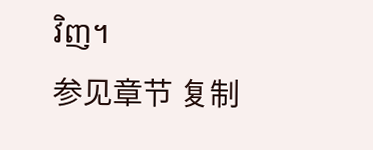វិញ។
参见章节 复制